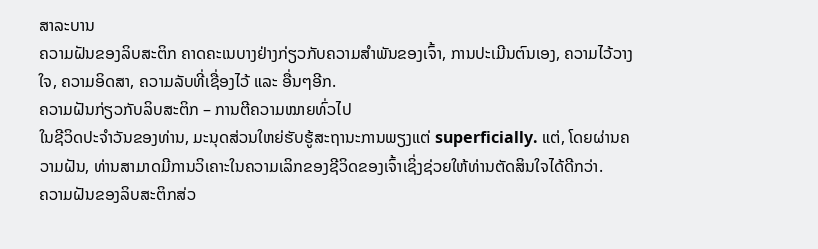ສາລະບານ
ຄວາມຝັນຂອງລິບສະຕິກ ຄາດຄະເນບາງຢ່າງກ່ຽວກັບຄວາມສຳພັນຂອງເຈົ້າ, ການປະເມີນຕົນເອງ, ຄວາມໄວ້ວາງໃຈ, ຄວາມອິດສາ, ຄວາມລັບທີ່ເຊື່ອງໄວ້ ແລະ ອື່ນໆອີກ.
ຄວາມຝັນກ່ຽວກັບລິບສະຕິກ – ການຕີຄວາມໝາຍທົ່ວໄປ
ໃນຊີວິດປະຈໍາວັນຂອງທ່ານ, ມະນຸດສ່ວນໃຫຍ່ຮັບຮູ້ສະຖານະການພຽງແຕ່ superficially. ແຕ່, ໂດຍຜ່ານຄວາມຝັນ, ທ່ານສາມາດມີການວິເຄາະໃນຄວາມເລິກຂອງຊີວິດຂອງເຈົ້າເຊິ່ງຊ່ວຍໃຫ້ທ່ານຕັດສິນໃຈໄດ້ດີກວ່າ.
ຄວາມຝັນຂອງລິບສະຕິກສ່ວ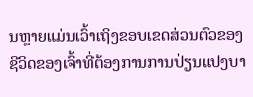ນຫຼາຍແມ່ນເວົ້າເຖິງຂອບເຂດສ່ວນຕົວຂອງຊີວິດຂອງເຈົ້າທີ່ຕ້ອງການການປ່ຽນແປງບາ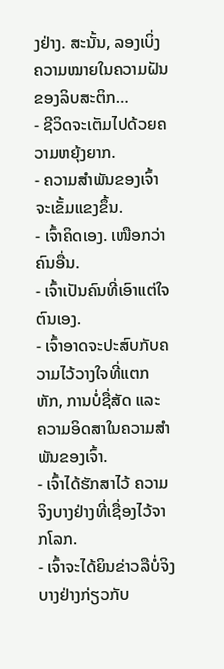ງຢ່າງ. ສະນັ້ນ, ລອງເບິ່ງຄວາມໝາຍໃນຄວາມຝັນຂອງລິບສະຕິກ…
- ຊີວິດຈະເຕັມໄປດ້ວຍຄວາມຫຍຸ້ງຍາກ.
- ຄວາມສຳພັນຂອງເຈົ້າຈະເຂັ້ມແຂງຂຶ້ນ.
- ເຈົ້າຄິດເອງ. ເໜືອກວ່າຄົນອື່ນ.
- ເຈົ້າເປັນຄົນທີ່ເອົາແຕ່ໃຈຕົນເອງ.
- ເຈົ້າອາດຈະປະສົບກັບຄວາມໄວ້ວາງໃຈທີ່ແຕກຫັກ, ການບໍ່ຊື່ສັດ ແລະ ຄວາມອິດສາໃນຄວາມສຳພັນຂອງເຈົ້າ.
- ເຈົ້າໄດ້ຮັກສາໄວ້ ຄວາມຈິງບາງຢ່າງທີ່ເຊື່ອງໄວ້ຈາກໂລກ.
- ເຈົ້າຈະໄດ້ຍິນຂ່າວລືບໍ່ຈິງບາງຢ່າງກ່ຽວກັບ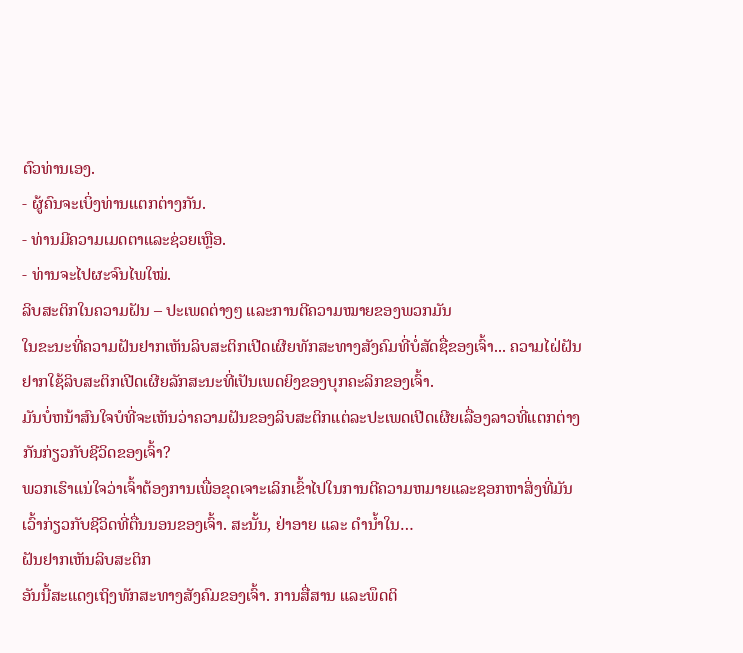ຕົວທ່ານເອງ.
- ຜູ້ຄົນຈະເບິ່ງທ່ານແຕກຕ່າງກັນ.
- ທ່ານມີຄວາມເມດຕາແລະຊ່ວຍເຫຼືອ.
- ທ່ານຈະໄປຜະຈົນໄພໃໝ່.
ລິບສະຕິກໃນຄວາມຝັນ – ປະເພດຕ່າງໆ ແລະການຕີຄວາມໝາຍຂອງພວກມັນ
ໃນຂະນະທີ່ຄວາມຝັນຢາກເຫັນລິບສະຕິກເປີດເຜີຍທັກສະທາງສັງຄົມທີ່ບໍ່ສັດຊື່ຂອງເຈົ້າ... ຄວາມໄຝ່ຝັນຢາກໃຊ້ລິບສະຕິກເປີດເຜີຍລັກສະນະທີ່ເປັນເພດຍິງຂອງບຸກຄະລິກຂອງເຈົ້າ.
ມັນບໍ່ຫນ້າສົນໃຈບໍທີ່ຈະເຫັນວ່າຄວາມຝັນຂອງລິບສະຕິກແຕ່ລະປະເພດເປີດເຜີຍເລື່ອງລາວທີ່ແຕກຕ່າງກັນກ່ຽວກັບຊີວິດຂອງເຈົ້າ?
ພວກເຮົາແນ່ໃຈວ່າເຈົ້າຕ້ອງການເພື່ອຂຸດເຈາະເລິກເຂົ້າໄປໃນການຕີຄວາມຫມາຍແລະຊອກຫາສິ່ງທີ່ມັນເວົ້າກ່ຽວກັບຊີວິດທີ່ຕື່ນນອນຂອງເຈົ້າ. ສະນັ້ນ, ຢ່າອາຍ ແລະ ດຳນ້ຳໃນ…
ຝັນຢາກເຫັນລິບສະຕິກ
ອັນນີ້ສະແດງເຖິງທັກສະທາງສັງຄົມຂອງເຈົ້າ. ການສື່ສານ ແລະພຶດຕິ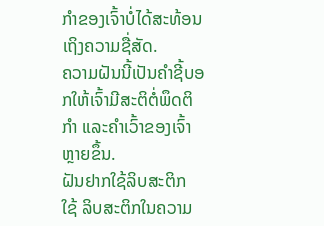ກຳຂອງເຈົ້າບໍ່ໄດ້ສະທ້ອນເຖິງຄວາມຊື່ສັດ.
ຄວາມຝັນນີ້ເປັນຄຳຊີ້ບອກໃຫ້ເຈົ້າມີສະຕິຕໍ່ພຶດຕິກຳ ແລະຄຳເວົ້າຂອງເຈົ້າຫຼາຍຂຶ້ນ.
ຝັນຢາກໃຊ້ລິບສະຕິກ
ໃຊ້ ລິບສະຕິກໃນຄວາມ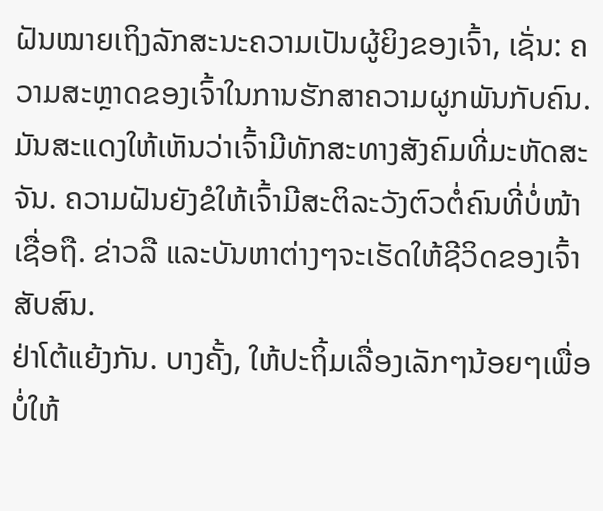ຝັນໝາຍເຖິງລັກສະນະຄວາມເປັນຜູ້ຍິງຂອງເຈົ້າ, ເຊັ່ນ: ຄວາມສະຫຼາດຂອງເຈົ້າໃນການຮັກສາຄວາມຜູກພັນກັບຄົນ.
ມັນສະແດງໃຫ້ເຫັນວ່າເຈົ້າມີທັກສະທາງສັງຄົມທີ່ມະຫັດສະຈັນ. ຄວາມຝັນຍັງຂໍໃຫ້ເຈົ້າມີສະຕິລະວັງຕົວຕໍ່ຄົນທີ່ບໍ່ໜ້າເຊື່ອຖື. ຂ່າວລື ແລະບັນຫາຕ່າງໆຈະເຮັດໃຫ້ຊີວິດຂອງເຈົ້າສັບສົນ.
ຢ່າໂຕ້ແຍ້ງກັນ. ບາງຄັ້ງ, ໃຫ້ປະຖິ້ມເລື່ອງເລັກໆນ້ອຍໆເພື່ອບໍ່ໃຫ້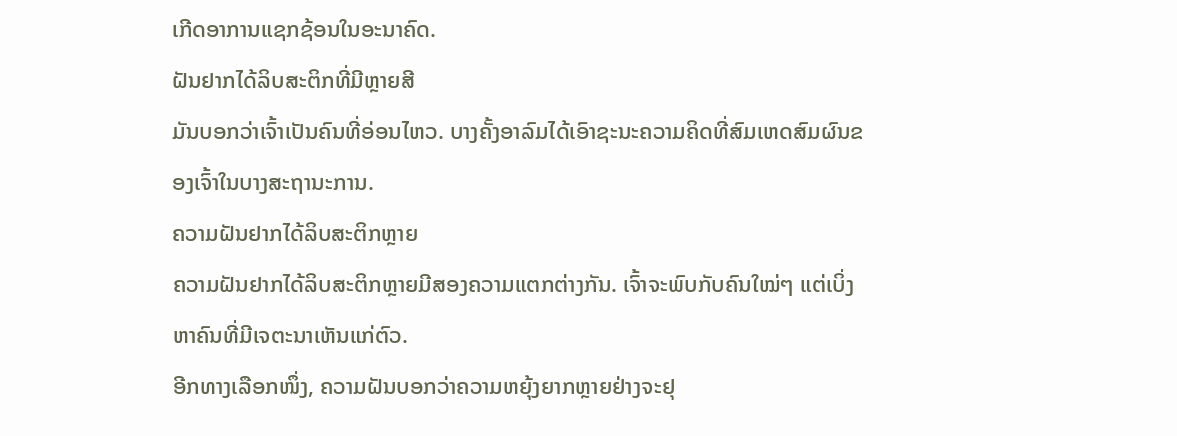ເກີດອາການແຊກຊ້ອນໃນອະນາຄົດ.
ຝັນຢາກໄດ້ລິບສະຕິກທີ່ມີຫຼາຍສີ
ມັນບອກວ່າເຈົ້າເປັນຄົນທີ່ອ່ອນໄຫວ. ບາງຄັ້ງອາລົມໄດ້ເອົາຊະນະຄວາມຄິດທີ່ສົມເຫດສົມຜົນຂອງເຈົ້າໃນບາງສະຖານະການ.
ຄວາມຝັນຢາກໄດ້ລິບສະຕິກຫຼາຍ
ຄວາມຝັນຢາກໄດ້ລິບສະຕິກຫຼາຍມີສອງຄວາມແຕກຕ່າງກັນ. ເຈົ້າຈະພົບກັບຄົນໃໝ່ໆ ແຕ່ເບິ່ງຫາຄົນທີ່ມີເຈຕະນາເຫັນແກ່ຕົວ.
ອີກທາງເລືອກໜຶ່ງ, ຄວາມຝັນບອກວ່າຄວາມຫຍຸ້ງຍາກຫຼາຍຢ່າງຈະຢຸ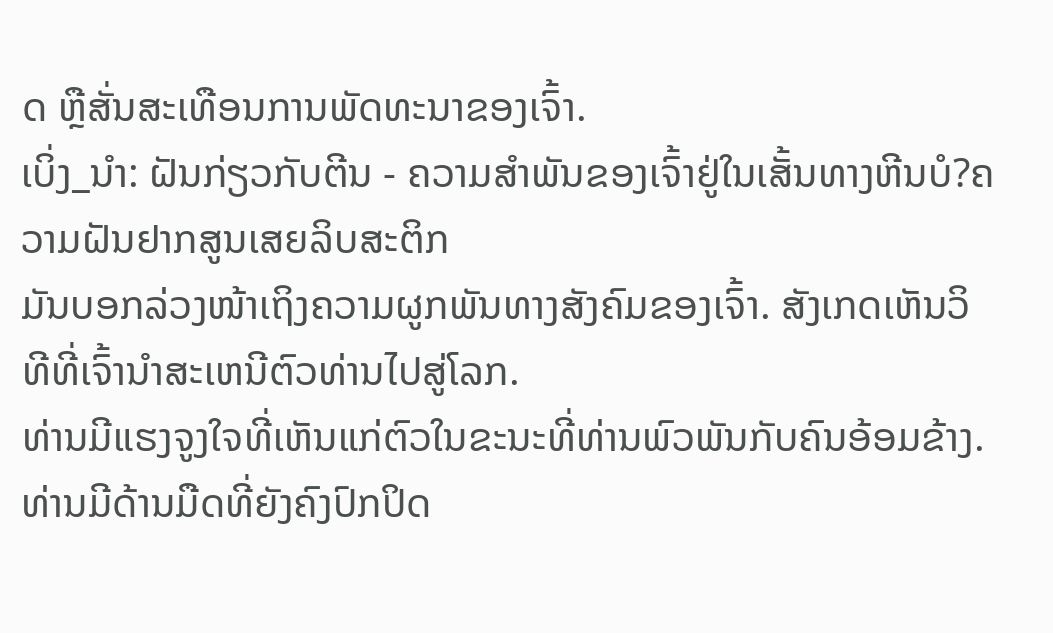ດ ຫຼືສັ່ນສະເທືອນການພັດທະນາຂອງເຈົ້າ.
ເບິ່ງ_ນຳ: ຝັນກ່ຽວກັບຕີນ - ຄວາມສໍາພັນຂອງເຈົ້າຢູ່ໃນເສັ້ນທາງຫີນບໍ?ຄວາມຝັນຢາກສູນເສຍລິບສະຕິກ
ມັນບອກລ່ວງໜ້າເຖິງຄວາມຜູກພັນທາງສັງຄົມຂອງເຈົ້າ. ສັງເກດເຫັນວິທີທີ່ເຈົ້ານໍາສະເຫນີຕົວທ່ານໄປສູ່ໂລກ.
ທ່ານມີແຮງຈູງໃຈທີ່ເຫັນແກ່ຕົວໃນຂະນະທີ່ທ່ານພົວພັນກັບຄົນອ້ອມຂ້າງ. ທ່ານມີດ້ານມືດທີ່ຍັງຄົງປົກປິດ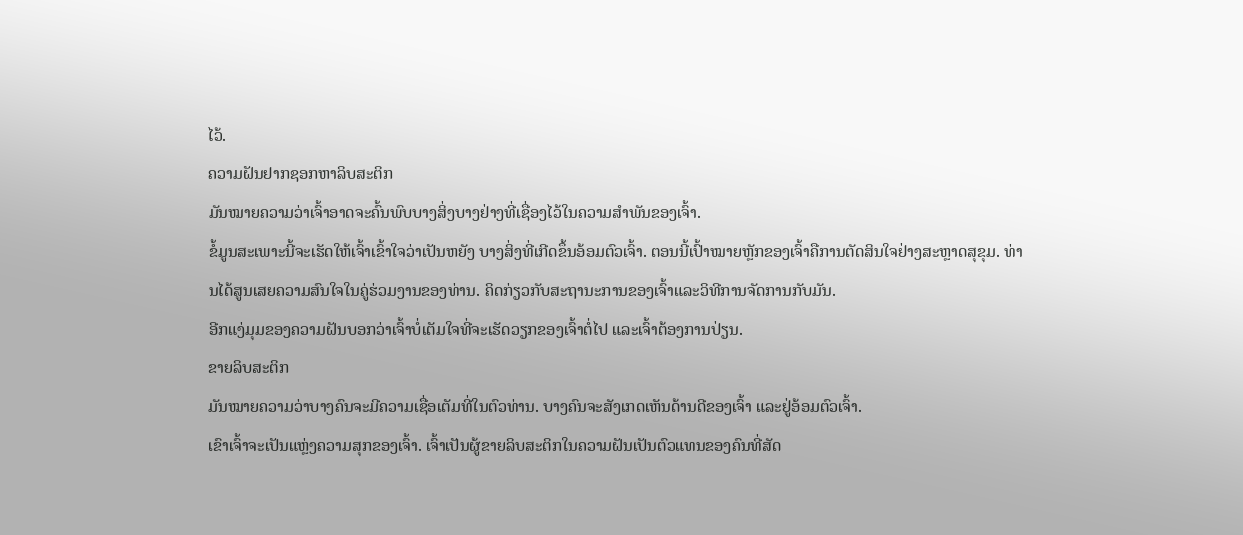ໄວ້.
ຄວາມຝັນຢາກຊອກຫາລິບສະຕິກ
ມັນໝາຍຄວາມວ່າເຈົ້າອາດຈະຄົ້ນພົບບາງສິ່ງບາງຢ່າງທີ່ເຊື່ອງໄວ້ໃນຄວາມສຳພັນຂອງເຈົ້າ.
ຂໍ້ມູນສະເພາະນີ້ຈະເຮັດໃຫ້ເຈົ້າເຂົ້າໃຈວ່າເປັນຫຍັງ ບາງສິ່ງທີ່ເກີດຂຶ້ນອ້ອມຕົວເຈົ້າ. ຕອນນີ້ເປົ້າໝາຍຫຼັກຂອງເຈົ້າຄືການຕັດສິນໃຈຢ່າງສະຫຼາດສຸຂຸມ. ທ່ານໄດ້ສູນເສຍຄວາມສົນໃຈໃນຄູ່ຮ່ວມງານຂອງທ່ານ. ຄິດກ່ຽວກັບສະຖານະການຂອງເຈົ້າແລະວິທີການຈັດການກັບມັນ.
ອີກແງ່ມຸມຂອງຄວາມຝັນບອກວ່າເຈົ້າບໍ່ເຕັມໃຈທີ່ຈະເຮັດວຽກຂອງເຈົ້າຕໍ່ໄປ ແລະເຈົ້າຕ້ອງການປ່ຽນ.
ຂາຍລິບສະຕິກ
ມັນໝາຍຄວາມວ່າບາງຄົນຈະມີຄວາມເຊື່ອເຕັມທີ່ໃນຕົວທ່ານ. ບາງຄົນຈະສັງເກດເຫັນດ້ານດີຂອງເຈົ້າ ແລະຢູ່ອ້ອມຕົວເຈົ້າ.
ເຂົາເຈົ້າຈະເປັນແຫຼ່ງຄວາມສຸກຂອງເຈົ້າ. ເຈົ້າເປັນຜູ້ຂາຍລິບສະຕິກໃນຄວາມຝັນເປັນຕົວແທນຂອງຄົນທີ່ສັດ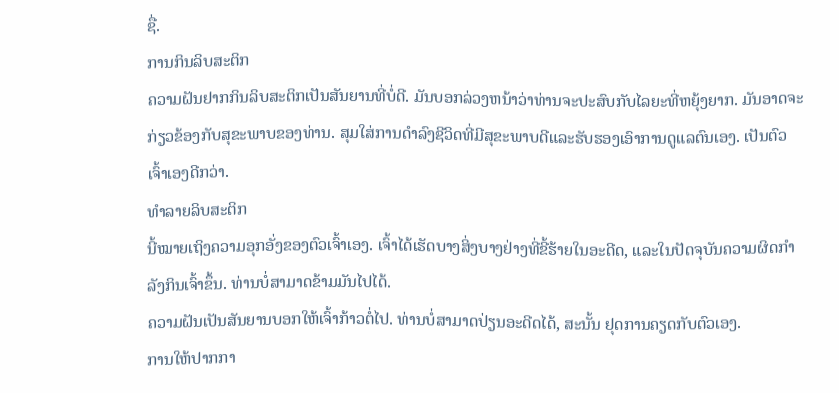ຊື່.
ການກິນລິບສະຕິກ
ຄວາມຝັນຢາກກິນລິບສະຕິກເປັນສັນຍານທີ່ບໍ່ດີ. ມັນບອກລ່ວງຫນ້າວ່າທ່ານຈະປະສົບກັບໄລຍະທີ່ຫຍຸ້ງຍາກ. ມັນອາດຈະກ່ຽວຂ້ອງກັບສຸຂະພາບຂອງທ່ານ. ສຸມໃສ່ການດໍາລົງຊີວິດທີ່ມີສຸຂະພາບດີແລະຮັບຮອງເອົາການດູແລຕົນເອງ. ເປັນຕົວເຈົ້າເອງດີກວ່າ.
ທຳລາຍລິບສະຕິກ
ນີ້ໝາຍເຖິງຄວາມອຸກອັ່ງຂອງຕົວເຈົ້າເອງ. ເຈົ້າໄດ້ເຮັດບາງສິ່ງບາງຢ່າງທີ່ຂີ້ຮ້າຍໃນອະດີດ, ແລະໃນປັດຈຸບັນຄວາມຜິດກໍາລັງກິນເຈົ້າຂຶ້ນ. ທ່ານບໍ່ສາມາດຂ້າມມັນໄປໄດ້.
ຄວາມຝັນເປັນສັນຍານບອກໃຫ້ເຈົ້າກ້າວຕໍ່ໄປ. ທ່ານບໍ່ສາມາດປ່ຽນອະດີດໄດ້, ສະນັ້ນ ຢຸດການຄຽດກັບຕົວເອງ.
ການໃຫ້ປາກກາ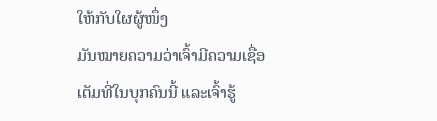ໃຫ້ກັບໃຜຜູ້ໜຶ່ງ
ມັນໝາຍຄວາມວ່າເຈົ້າມີຄວາມເຊື່ອເຕັມທີ່ໃນບຸກຄົນນີ້ ແລະເຈົ້າຮູ້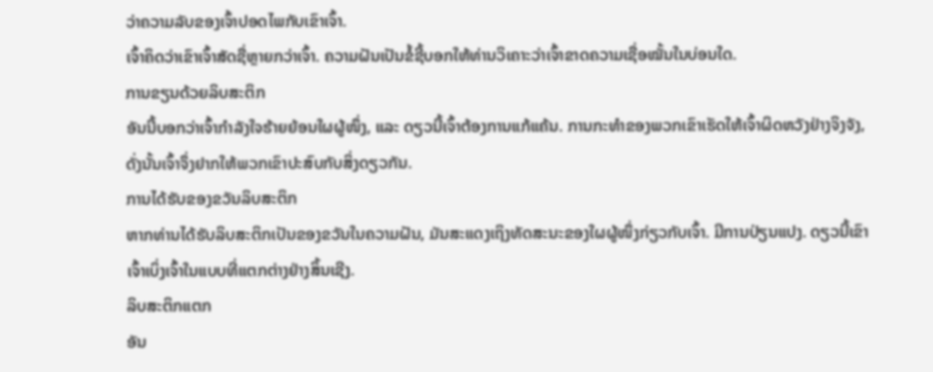ວ່າຄວາມລັບຂອງເຈົ້າປອດໄພກັບເຂົາເຈົ້າ.
ເຈົ້າຄິດວ່າເຂົາເຈົ້າສັດຊື່ຫຼາຍກວ່າເຈົ້າ. ຄວາມຝັນເປັນຂໍ້ຊີ້ບອກໃຫ້ທ່ານວິເຄາະວ່າເຈົ້າຂາດຄວາມເຊື່ອໝັ້ນໃນບ່ອນໃດ.
ການຂຽນດ້ວຍລິບສະຕິກ
ອັນນີ້ບອກວ່າເຈົ້າກຳລັງໃຈຮ້າຍຍ້ອນໃຜຜູ້ໜຶ່ງ, ແລະ ດຽວນີ້ເຈົ້າຕ້ອງການແກ້ແຄ້ນ. ການກະທຳຂອງພວກເຂົາເຮັດໃຫ້ເຈົ້າຜິດຫວັງຢ່າງຈິງຈັງ, ດັ່ງນັ້ນເຈົ້າຈຶ່ງຢາກໃຫ້ພວກເຂົາປະສົບກັບສິ່ງດຽວກັນ.
ການໄດ້ຮັບຂອງຂວັນລິບສະຕິກ
ຫາກທ່ານໄດ້ຮັບລິບສະຕິກເປັນຂອງຂວັນໃນຄວາມຝັນ, ມັນສະແດງເຖິງທັດສະນະຂອງໃຜຜູ້ໜຶ່ງກ່ຽວກັບເຈົ້າ. ມີການປ່ຽນແປງ. ດຽວນີ້ເຂົາເຈົ້າເບິ່ງເຈົ້າໃນແບບທີ່ແຕກຕ່າງຢ່າງສິ້ນເຊີງ.
ລິບສະຕິກແຕກ
ອັນ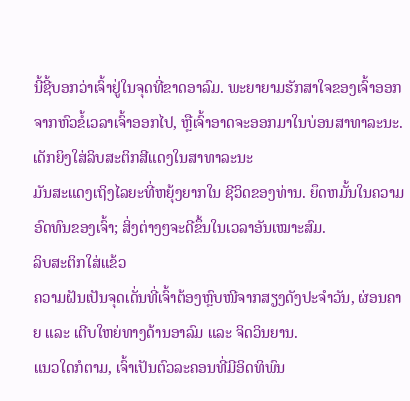ນີ້ຊີ້ບອກວ່າເຈົ້າຢູ່ໃນຈຸດທີ່ຂາດອາລົມ. ພະຍາຍາມຮັກສາໃຈຂອງເຈົ້າອອກຈາກຫົວຂໍ້ເວລາເຈົ້າອອກໄປ, ຫຼືເຈົ້າອາດຈະອອກມາໃນບ່ອນສາທາລະນະ.
ເດັກຍິງໃສ່ລິບສະຕິກສີແດງໃນສາທາລະນະ
ມັນສະແດງເຖິງໄລຍະທີ່ຫຍຸ້ງຍາກໃນ ຊີວິດຂອງທ່ານ. ຍຶດຫມັ້ນໃນຄວາມອົດທົນຂອງເຈົ້າ; ສິ່ງຕ່າງໆຈະດີຂຶ້ນໃນເວລາອັນເໝາະສົມ.
ລິບສະຕິກໃສ່ແຂ້ວ
ຄວາມຝັນເປັນຈຸດເດັ່ນທີ່ເຈົ້າຕ້ອງຫຼົບໜີຈາກສຽງດັງປະຈຳວັນ, ຜ່ອນຄາຍ ແລະ ເຕີບໃຫຍ່ທາງດ້ານອາລົມ ແລະ ຈິດວິນຍານ.
ແນວໃດກໍຕາມ, ເຈົ້າເປັນຕົວລະຄອນທີ່ມີອິດທິພົນ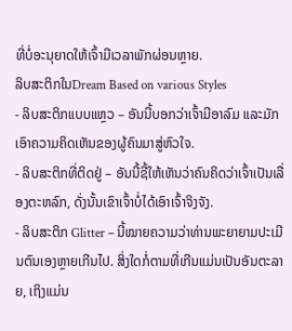ທີ່ບໍ່ອະນຸຍາດໃຫ້ເຈົ້າມີເວລາພັກຜ່ອນຫຼາຍ.
ລິບສະຕິກໃນDream Based on various Styles
- ລິບສະຕິກແບບແຫຼວ – ອັນນີ້ບອກວ່າເຈົ້າມີອາລົມ ແລະມັກເອົາຄວາມຄິດເຫັນຂອງຜູ້ຄົນມາສູ່ຫົວໃຈ.
- ລິບສະຕິກທີ່ຕິດຢູ່ – ອັນນີ້ຊີ້ໃຫ້ເຫັນວ່າຄົນຄິດວ່າເຈົ້າເປັນເລື່ອງຕະຫລົກ, ດັ່ງນັ້ນເຂົາເຈົ້າບໍ່ໄດ້ເອົາເຈົ້າຈິງຈັງ.
- ລິບສະຕິກ Glitter – ນີ້ໝາຍຄວາມວ່າທ່ານພະຍາຍາມປະເມີນຕົນເອງຫຼາຍເກີນໄປ. ສິ່ງໃດກໍ່ຕາມທີ່ເກີນແມ່ນເປັນອັນຕະລາຍ, ເຖິງແມ່ນ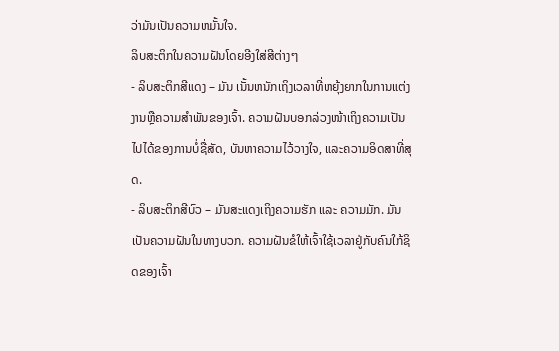ວ່າມັນເປັນຄວາມຫມັ້ນໃຈ.
ລິບສະຕິກໃນຄວາມຝັນໂດຍອີງໃສ່ສີຕ່າງໆ
- ລິບສະຕິກສີແດງ – ມັນ ເນັ້ນຫນັກເຖິງເວລາທີ່ຫຍຸ້ງຍາກໃນການແຕ່ງງານຫຼືຄວາມສໍາພັນຂອງເຈົ້າ. ຄວາມຝັນບອກລ່ວງໜ້າເຖິງຄວາມເປັນໄປໄດ້ຂອງການບໍ່ຊື່ສັດ, ບັນຫາຄວາມໄວ້ວາງໃຈ, ແລະຄວາມອິດສາທີ່ສຸດ.
- ລິບສະຕິກສີບົວ – ມັນສະແດງເຖິງຄວາມຮັກ ແລະ ຄວາມມັກ. ມັນເປັນຄວາມຝັນໃນທາງບວກ. ຄວາມຝັນຂໍໃຫ້ເຈົ້າໃຊ້ເວລາຢູ່ກັບຄົນໃກ້ຊິດຂອງເຈົ້າ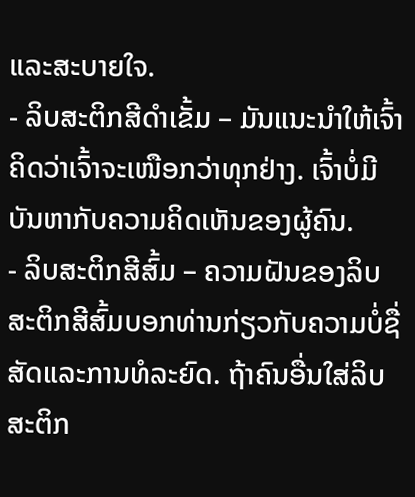ແລະສະບາຍໃຈ.
- ລິບສະຕິກສີດຳເຂັ້ມ – ມັນແນະນຳໃຫ້ເຈົ້າຄິດວ່າເຈົ້າຈະເໜືອກວ່າທຸກຢ່າງ. ເຈົ້າບໍ່ມີບັນຫາກັບຄວາມຄິດເຫັນຂອງຜູ້ຄົນ.
- ລິບສະຕິກສີສົ້ມ – ຄວາມຝັນຂອງລິບສະຕິກສີສົ້ມບອກທ່ານກ່ຽວກັບຄວາມບໍ່ຊື່ສັດແລະການທໍລະຍົດ. ຖ້າຄົນອື່ນໃສ່ລິບສະຕິກ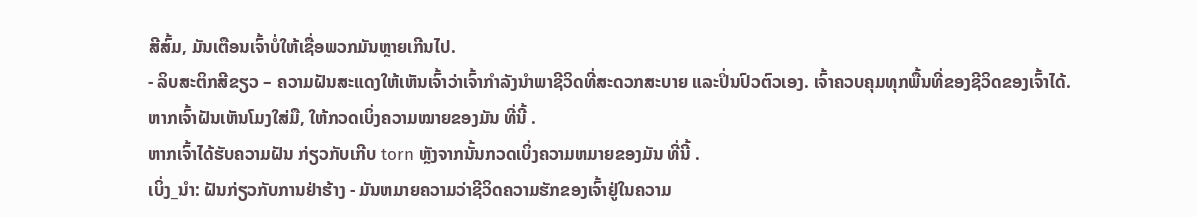ສີສົ້ມ, ມັນເຕືອນເຈົ້າບໍ່ໃຫ້ເຊື່ອພວກມັນຫຼາຍເກີນໄປ.
- ລິບສະຕິກສີຂຽວ – ຄວາມຝັນສະແດງໃຫ້ເຫັນເຈົ້າວ່າເຈົ້າກຳລັງນຳພາຊີວິດທີ່ສະດວກສະບາຍ ແລະປິ່ນປົວຕົວເອງ. ເຈົ້າຄວບຄຸມທຸກພື້ນທີ່ຂອງຊີວິດຂອງເຈົ້າໄດ້.
ຫາກເຈົ້າຝັນເຫັນໂມງໃສ່ມື, ໃຫ້ກວດເບິ່ງຄວາມໝາຍຂອງມັນ ທີ່ນີ້ .
ຫາກເຈົ້າໄດ້ຮັບຄວາມຝັນ ກ່ຽວກັບເກີບ torn ຫຼັງຈາກນັ້ນກວດເບິ່ງຄວາມຫມາຍຂອງມັນ ທີ່ນີ້ .
ເບິ່ງ_ນຳ: ຝັນກ່ຽວກັບການຢ່າຮ້າງ - ມັນຫມາຍຄວາມວ່າຊີວິດຄວາມຮັກຂອງເຈົ້າຢູ່ໃນຄວາມ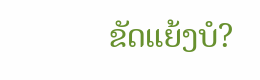ຂັດແຍ້ງບໍ?